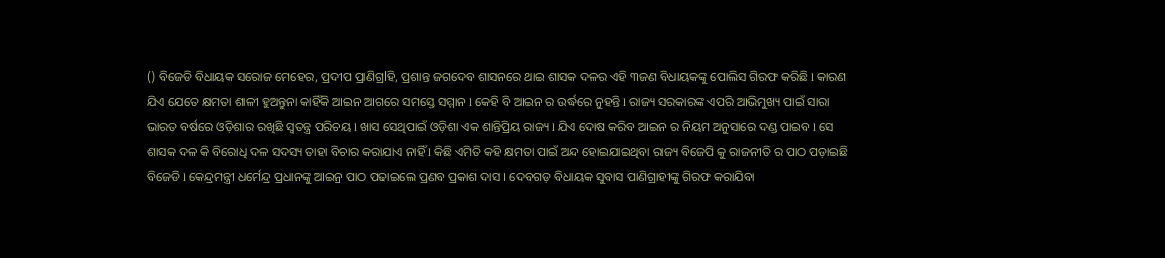() ବିଜେଡି ବିଧାୟକ ସରୋଜ ମେହେର, ପ୍ରଦୀପ ପ୍ରାଣିଗ୍ରlହି, ପ୍ରଶାନ୍ତ ଜଗଦେବ ଶାସନରେ ଥାଇ ଶାସକ ଦଳର ଏହି ୩ଜଣ ବିଧାୟକଙ୍କୁ ପୋଲିସ ଗିରଫ କରିଛି l କାରଣ ଯିଏ ଯେତେ କ୍ଷମତା ଶାଳୀ ହୁଅନ୍ତୁନା କାହିଁକି ଆଇନ ଆଗରେ ସମସ୍ତେ ସମ୍ମାନ l କେହି ବି ଆଇନ ର ଉର୍ଦ୍ଧରେ ନୁହନ୍ତି l ରାଜ୍ୟ ସରକାରଙ୍କ ଏପରି ଆଭିମୁଖ୍ୟ ପାଇଁ ସାରା ଭାରତ ବର୍ଷରେ ଓଡ଼ିଶାର ରଖିଛି ସ୍ଵତନ୍ତ୍ର ପରିଚୟ l ଖାସ ସେଥିପାଇଁ ଓଡ଼ିଶା ଏକ ଶାନ୍ତିପ୍ରିୟ ରାଜ୍ୟ l ଯିଏ ଦୋଷ କରିବ ଆଇନ ର ନିୟମ ଅନୁସାରେ ଦଣ୍ଡ ପାଇବ l ସେ ଶାସକ ଦଳ କି ବିରୋଧି ଦଳ ସଦସ୍ୟ ତାହା ବିଚାର କରାଯାଏ ନାହିଁ l କିଛି ଏମିତି କହି କ୍ଷମତା ପାଇଁ ଅନ୍ଦ ହୋଇଯାଇଥିବା ରାଜ୍ୟ ବିଜେପି କୁ ରାଜନୀତି ର ପାଠ ପଡ଼ାଇଛି ବିଜେଡି l କେନ୍ଦ୍ରମନ୍ତ୍ରୀ ଧର୍ମେନ୍ଦ୍ର ପ୍ରଧାନଙ୍କୁ ଆଇନ୍ର ପାଠ ପଢାଇଲେ ପ୍ରଣବ ପ୍ରକାଶ ଦାସ । ଦେବଗଡ଼ ବିଧାୟକ ସୁବାସ ପାଣିଗ୍ରାହୀଙ୍କୁ ଗିରଫ କରାଯିବା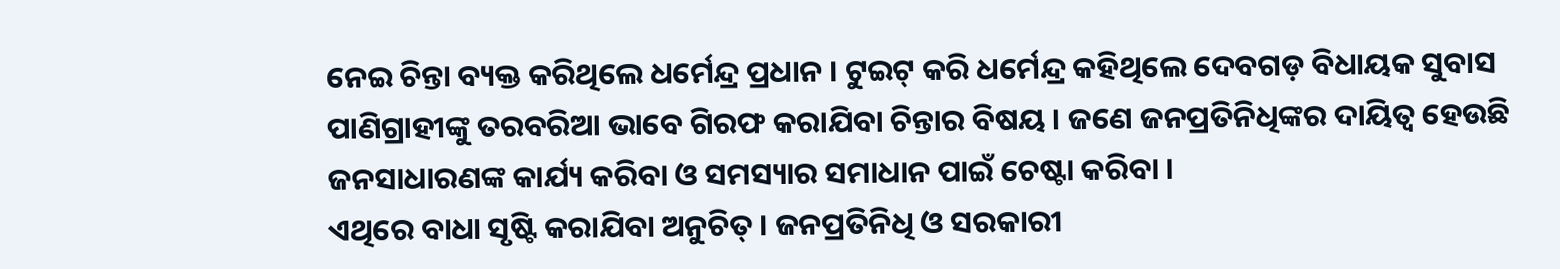ନେଇ ଚିନ୍ତା ବ୍ୟକ୍ତ କରିଥିଲେ ଧର୍ମେନ୍ଦ୍ର ପ୍ରଧାନ । ଟୁଇଟ୍ କରି ଧର୍ମେନ୍ଦ୍ର କହିଥିଲେ ଦେବଗଡ଼ ବିଧାୟକ ସୁବାସ ପାଣିଗ୍ରାହୀଙ୍କୁ ତରବରିଆ ଭାବେ ଗିରଫ କରାଯିବା ଚିନ୍ତାର ବିଷୟ । ଜଣେ ଜନପ୍ରତିନିଧିଙ୍କର ଦାୟିତ୍ୱ ହେଉଛି ଜନସାଧାରଣଙ୍କ କାର୍ଯ୍ୟ କରିବା ଓ ସମସ୍ୟାର ସମାଧାନ ପାଇଁ ଚେଷ୍ଟା କରିବା ।
ଏଥିରେ ବାଧା ସୃଷ୍ଟି କରାଯିବା ଅନୁଚିତ୍ । ଜନପ୍ରତିନିଧି ଓ ସରକାରୀ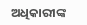ଅଧିକାରୀଙ୍କ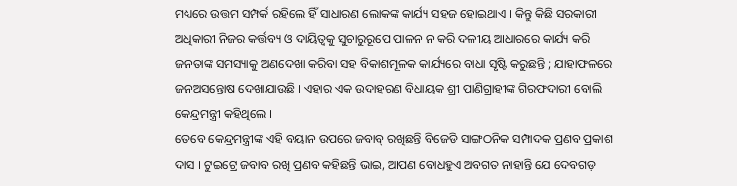ମଧ୍ୟରେ ଉତ୍ତମ ସମ୍ପର୍କ ରହିଲେ ହିଁ ସାଧାରଣ ଲୋକଙ୍କ କାର୍ଯ୍ୟ ସହଜ ହୋଇଥାଏ । କିନ୍ତୁ କିଛି ସରକାରୀ ଅଧିକାରୀ ନିଜର କର୍ତ୍ତବ୍ୟ ଓ ଦାୟିତ୍ୱକୁ ସୁଚାରୁରୂପେ ପାଳନ ନ କରି ଦଳୀୟ ଆଧାରରେ କାର୍ଯ୍ୟ କରି ଜନତାଙ୍କ ସମସ୍ୟାକୁ ଅଣଦେଖା କରିବା ସହ ବିକାଶମୂଳକ କାର୍ଯ୍ୟରେ ବାଧା ସୃଷ୍ଟି କରୁଛନ୍ତି ; ଯାହାଫଳରେ ଜନଅସନ୍ତୋଷ ଦେଖାଯାଉଛି । ଏହାର ଏକ ଉଦାହରଣ ବିଧାୟକ ଶ୍ରୀ ପାଣିଗ୍ରାହୀଙ୍କ ଗିରଫଦାରୀ ବୋଲି କେନ୍ଦ୍ରମନ୍ତ୍ରୀ କହିଥିଲେ ।
ତେବେ କେନ୍ଦ୍ରମନ୍ତ୍ରୀଙ୍କ ଏହି ବୟାନ ଉପରେ ଜବାବ୍ ରଖିଛନ୍ତି ବିଜେଡି ସାଙ୍ଗଠନିକ ସମ୍ପାଦକ ପ୍ରଣବ ପ୍ରକାଶ ଦାସ । ଟୁଇଟ୍ରେ ଜବାବ ରଖି ପ୍ରଣବ କହିଛନ୍ତି ଭାଇ, ଆପଣ ବୋଧହୁଏ ଅବଗତ ନାହାନ୍ତି ଯେ ଦେବଗଡ଼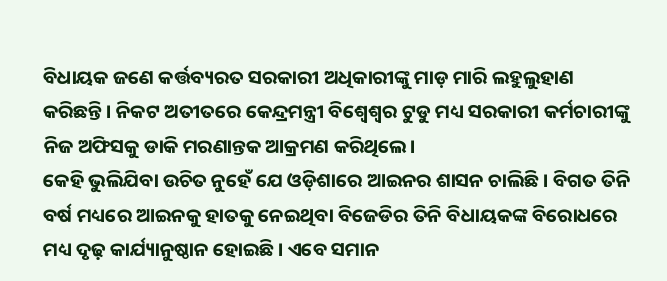ବିଧାୟକ ଜଣେ କର୍ତ୍ତବ୍ୟରତ ସରକାରୀ ଅଧିକାରୀଙ୍କୁ ମାଡ଼ ମାରି ଲହୁଲୁହାଣ କରିଛନ୍ତି। ନିକଟ ଅତୀତରେ କେନ୍ଦ୍ରମନ୍ତ୍ରୀ ବିଶ୍ଵେଶ୍ଵର ଟୁଡୁ ମଧ୍ୟ ସରକାରୀ କର୍ମଚାରୀଙ୍କୁ ନିଜ ଅଫିସକୁ ଡାକି ମରଣାନ୍ତକ ଆକ୍ରମଣ କରିଥିଲେ।
କେହି ଭୁଲିଯିବା ଉଚିତ ନୁହେଁ ଯେ ଓଡ଼ିଶାରେ ଆଇନର ଶାସନ ଚାଲିଛି। ବିଗତ ତିନି ବର୍ଷ ମଧ୍ୟରେ ଆଇନକୁ ହାତକୁ ନେଇଥିବା ବିଜେଡିର ତିନି ବିଧାୟକଙ୍କ ବିରୋଧରେ ମଧ୍ୟ ଦୃଢ଼ କାର୍ଯ୍ୟାନୁଷ୍ଠାନ ହୋଇଛି। ଏବେ ସମାନ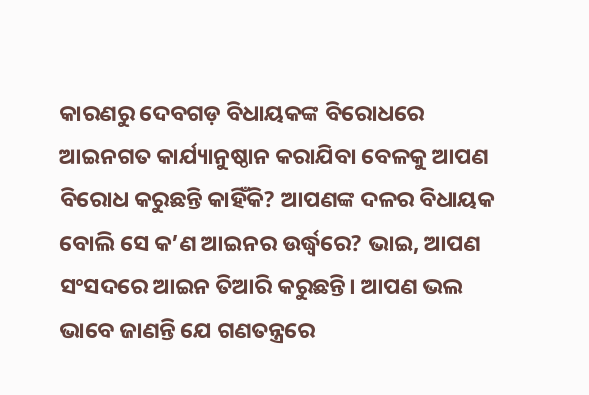କାରଣରୁ ଦେବଗଡ଼ ବିଧାୟକଙ୍କ ବିରୋଧରେ ଆଇନଗତ କାର୍ଯ୍ୟାନୁଷ୍ଠାନ କରାଯିବା ବେଳକୁ ଆପଣ ବିରୋଧ କରୁଛନ୍ତି କାହିଁକି? ଆପଣଙ୍କ ଦଳର ବିଧାୟକ ବୋଲି ସେ କ’ଣ ଆଇନର ଉର୍ଦ୍ଧ୍ଵରେ? ଭାଇ, ଆପଣ ସଂସଦରେ ଆଇନ ତିଆରି କରୁଛନ୍ତି। ଆପଣ ଭଲ ଭାବେ ଜାଣନ୍ତି ଯେ ଗଣତନ୍ତ୍ରରେ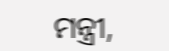ମନ୍ତ୍ରୀ,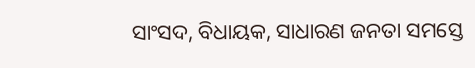ସାଂସଦ, ବିଧାୟକ, ସାଧାରଣ ଜନତା ସମସ୍ତେ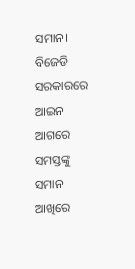ସମାନ। ବିଜେଡି ସରକାରରେ ଆଇନ ଆଗରେ ସମସ୍ତଙ୍କୁ ସମାନ ଆଖିରେ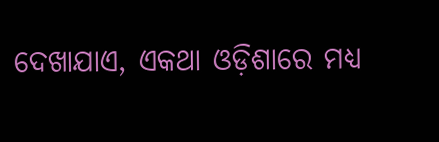ଦେଖାଯାଏ, ଏକଥା ଓଡ଼ିଶାରେ ମଧ୍ଯ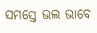ସମସ୍ତେ ଭଲ ଭାବେ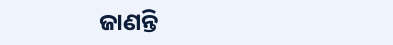ଜାଣନ୍ତି